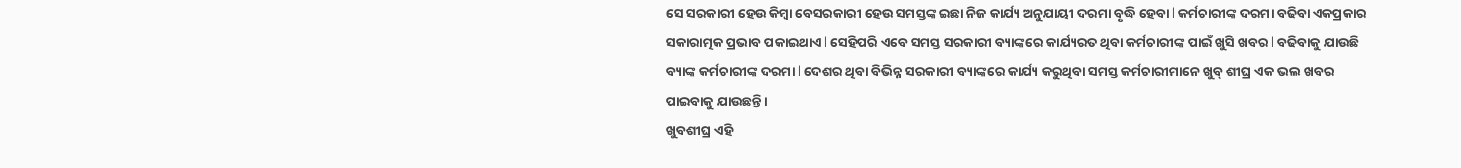ସେ ସରକାରୀ ହେଉ କିମ୍ବା ବେସରକାରୀ ହେଉ ସମସ୍ତଙ୍କ ଇଛା ନିଜ କାର୍ଯ୍ୟ ଅନୁଯାୟୀ ଦରମା ବୃଦ୍ଧି ହେବା l କର୍ମଚାରୀଙ୍କ ଦରମା ବଢିବା ଏକପ୍ରକାର ସକାରାତ୍ମକ ପ୍ରଭାବ ପକାଇଥାଏ l ସେହିପରି ଏବେ ସମସ୍ତ ସରକାରୀ ବ୍ୟାଙ୍କରେ କାର୍ଯ୍ୟରତ ଥିବା କର୍ମଚାରୀଙ୍କ ପାଇଁ ଖୁସି ଖବର l ବଢିବାକୁ ଯାଉଛି ବ୍ୟାଙ୍କ କର୍ମଚାରୀଙ୍କ ଦରମା l ଦେଶର ଥିବା ବିଭିନ୍ନ ସରକାରୀ ବ୍ୟାଙ୍କରେ କାର୍ଯ୍ୟ କରୁଥିବା ସମସ୍ତ କର୍ମଚାରୀମାନେ ଖୁବ୍ ଶୀଘ୍ର ଏକ ଭଲ ଖବର ପାଇବାକୁ ଯାଉଛନ୍ତି ।
ଖୁବଶୀଘ୍ର ଏହି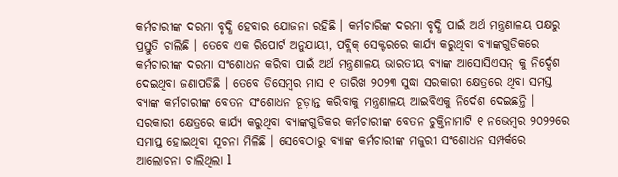କର୍ମଚାରୀଙ୍କ ଦରମା ବୃଦ୍ଧି ହେବାର ଯୋଜନା ରହିଛି । କର୍ମଚାରିଙ୍କ ଦରମା ବୃଦ୍ଧି ପାଇଁ ଅର୍ଥ ମନ୍ତ୍ରଣାଳୟ ପକ୍ଷରୁ ପ୍ରସ୍ତୁତି ଚାଲିଛି । ତେବେ ଏକ ରିପୋର୍ଟ ଅନୁଯାୟୀ, ପବ୍ଲିକ୍ ସେକ୍ଟରରେ କାର୍ଯ୍ୟ କରୁଥିବା ବ୍ୟାଙ୍କଗୁଡିକରେ କର୍ମଚାରୀଙ୍କ ଦରମା ସଂଶୋଧନ କରିବା ପାଇଁ ଅର୍ଥ ମନ୍ତ୍ରଣାଳୟ ଭାରତୀୟ ବ୍ୟାଙ୍କ ଆସୋସିଏସନ୍ କୁ ନିର୍ଦ୍ଦେଶ ଦେଇଥିବା ଜଣାପଡିଛି । ତେବେ ଡିସେମ୍ବର ମାସ ୧ ତାରିଖ ୨୦୨୩ ସୁଦ୍ଧା ସରକାରୀ କ୍ଷେତ୍ରରେ ଥିବା ସମସ୍ତ ବ୍ୟାଙ୍କ କର୍ମଚାରୀଙ୍କ ବେତନ ସଂଶୋଧନ ଚୂଡ଼ାନ୍ତ କରିବାକୁ ମନ୍ତ୍ରଣାଳୟ ଆଇବିଏକୁ ନିର୍ଦେଶ ଦେଇଛନ୍ତି ।
ସରକାରୀ କ୍ଷେତ୍ରରେ କାର୍ଯ୍ୟ କରୁଥିବା ବ୍ୟାଙ୍କଗୁଡିକର କର୍ମଚାରୀଙ୍କ ବେତନ ଚୁକ୍ତିନାମାଟି ୧ ନଭେମ୍ବର ୨୦୨୨ରେ ସମାପ୍ତ ହୋଇଥିବା ସୂଚନା ମିଳିଛି । ସେବେଠାରୁ ବ୍ୟାଙ୍କ କର୍ମଚାରୀଙ୍କ ମଜୁରୀ ସଂଶୋଧନ ସମ୍ପର୍କରେ ଆଲୋଚନା ଚାଲିଥିଲା l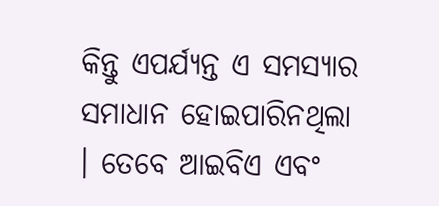କିନ୍ତୁ ଏପର୍ଯ୍ୟନ୍ତ ଏ ସମସ୍ୟାର ସମାଧାନ ହୋଇପାରିନଥିଲା । ତେବେ ଆଇବିଏ ଏବଂ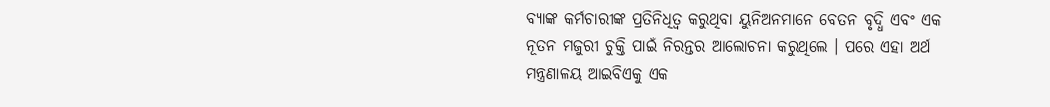ବ୍ୟାଙ୍କ କର୍ମଚାରୀଙ୍କ ପ୍ରତିନିଧିତ୍ୱ କରୁଥିବା ୟୁନିଅନମାନେ ବେତନ ବୃଦ୍ଧି ଏବଂ ଏକ ନୂତନ ମଜୁରୀ ଚୁକ୍ତି ପାଇଁ ନିରନ୍ତର ଆଲୋଚନା କରୁଥିଲେ । ପରେ ଏହା ଅର୍ଥ ମନ୍ତ୍ରଣାଳୟ ଆଇବିଏକୁ ଏକ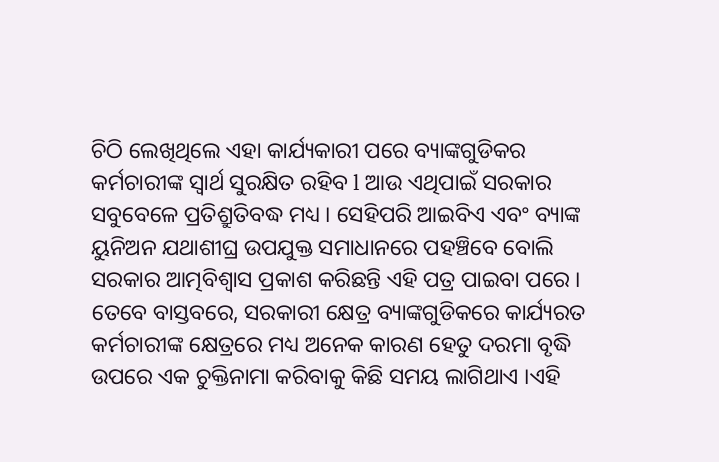ଚିଠି ଲେଖିଥିଲେ ଏହା କାର୍ଯ୍ୟକାରୀ ପରେ ବ୍ୟାଙ୍କଗୁଡିକର କର୍ମଚାରୀଙ୍କ ସ୍ୱାର୍ଥ ସୁରକ୍ଷିତ ରହିବ l ଆଉ ଏଥିପାଇଁ ସରକାର ସବୁବେଳେ ପ୍ରତିଶ୍ରୁତିବଦ୍ଧ ମଧ୍ୟ । ସେହିପରି ଆଇବିଏ ଏବଂ ବ୍ୟାଙ୍କ ୟୁନିଅନ ଯଥାଶୀଘ୍ର ଉପଯୁକ୍ତ ସମାଧାନରେ ପହଞ୍ଚିବେ ବୋଲି ସରକାର ଆତ୍ମବିଶ୍ୱାସ ପ୍ରକାଶ କରିଛନ୍ତି ଏହି ପତ୍ର ପାଇବା ପରେ ।
ତେବେ ବାସ୍ତବରେ, ସରକାରୀ କ୍ଷେତ୍ର ବ୍ୟାଙ୍କଗୁଡିକରେ କାର୍ଯ୍ୟରତ କର୍ମଚାରୀଙ୍କ କ୍ଷେତ୍ରରେ ମଧ୍ୟ ଅନେକ କାରଣ ହେତୁ ଦରମା ବୃଦ୍ଧି ଉପରେ ଏକ ଚୁକ୍ତିନାମା କରିବାକୁ କିଛି ସମୟ ଲାଗିଥାଏ ।ଏହି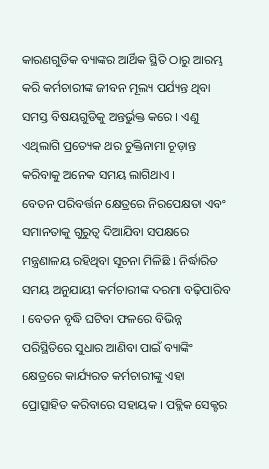କାରଣଗୁଡିକ ବ୍ୟାଙ୍କର ଆର୍ଥିକ ସ୍ଥିତି ଠାରୁ ଆରମ୍ଭ କରି କର୍ମଚାରୀଙ୍କ ଜୀବନ ମୂଲ୍ୟ ପର୍ଯ୍ୟନ୍ତ ଥିବା ସମସ୍ତ ବିଷୟଗୁଡିକୁ ଅନ୍ତର୍ଭୁକ୍ତ କରେ । ଏଣୁ ଏଥିଲାଗି ପ୍ରତ୍ୟେକ ଥର ଚୁକ୍ତିନାମା ଚୂଡ଼ାନ୍ତ କରିବାକୁ ଅନେକ ସମୟ ଲାଗିଥାଏ ।
ବେତନ ପରିବର୍ତ୍ତନ କ୍ଷେତ୍ରରେ ନିରପେକ୍ଷତା ଏବଂ ସମାନତାକୁ ଗୁରୁତ୍ୱ ଦିଆଯିବା ସପକ୍ଷରେ ମନ୍ତ୍ରଣାଳୟ ରହିଥିବା ସୂଚନା ମିଳିଛି l ନିର୍ଦ୍ଧାରିତ ସମୟ ଅନୁଯାୟୀ କର୍ମଚାରୀଙ୍କ ଦରମା ବଢ଼ିପାରିବ । ବେତନ ବୃଦ୍ଧି ଘଟିବା ଫଳରେ ବିଭିନ୍ନ ପରିସ୍ଥିତିରେ ସୁଧାର ଆଣିବା ପାଇଁ ବ୍ୟାଙ୍କିଂ କ୍ଷେତ୍ରରେ କାର୍ଯ୍ୟରତ କର୍ମଚାରୀଙ୍କୁ ଏହା ପ୍ରୋତ୍ସାହିତ କରିବାରେ ସହାୟକ । ପବ୍ଲିକ ସେକ୍ଟର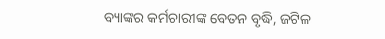ବ୍ୟାଙ୍କର କର୍ମଚାରୀଙ୍କ ବେତନ ବୃଦ୍ଧି, ଜଟିଳ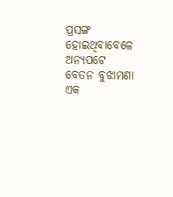ପ୍ରସଙ୍ଗ ହୋଇଥିବାବେଳେ ଅନ୍ୟପଟେ ବେତନ ବୁଝାମଣା ଏକ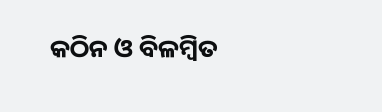କଠିନ ଓ ବିଳମ୍ବିତ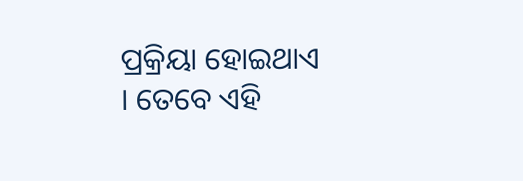ପ୍ରକ୍ରିୟା ହୋଇଥାଏ । ତେବେ ଏହି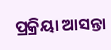ପ୍ରକ୍ରିୟା ଆସନ୍ତା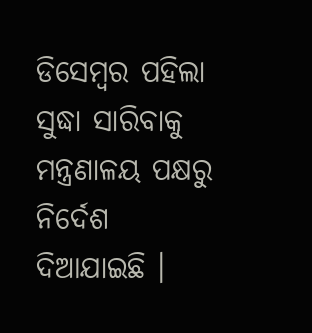ଡିସେମ୍ବର ପହିଲା ସୁଦ୍ଧା ସାରିବାକୁ ମନ୍ତ୍ରଣାଳୟ ପକ୍ଷରୁ ନିର୍ଦେଶ ଦିଆଯାଇଛି ।